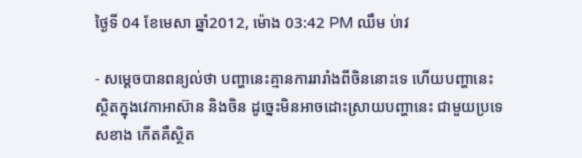ថ្ងៃទី 04 ខែមេសា ឆ្នាំ2012, ម៉ោង 03:42 PM ឈឹម ប់ាវ

- សម្ដេចបានពន្យល់ថា បញ្ហានេះគ្មានការរារាំងពីចិននោះទេ ហើយបញ្ហានេះស្ថិតក្នុងវេកាអាស៊ាន និងចិន ដូច្នេះមិនអាចដោះស្រាយបញ្ហានេះ ជាមួយប្រទេសខាង កើតគឺស្ថិត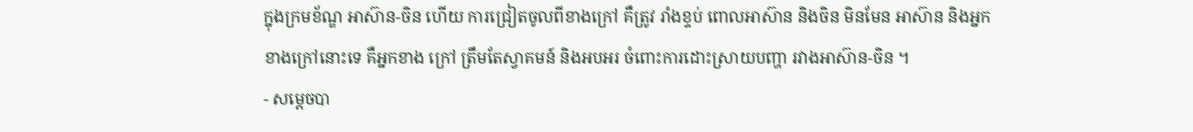ក្នុងក្រមខ័ណ្ឌ អាស៊ាន-ចិន ហើយ ការជ្រៀតចូលពីខាងក្រៅ គឺត្រូវ រាំងខ្ទប់ ពោលអាស៊ាន និងចិន មិនមែន អាស៊ាន និងអ្នកខាងក្រៅនោះទេ គឺអ្នកខាង ក្រៅ ត្រឹមតែស្វាគមន៍ និងអបអរ ចំពោះការដោះស្រាយបញ្ហា រវាងអាស៊ាន-ចិន ។
- សម្ដេចបា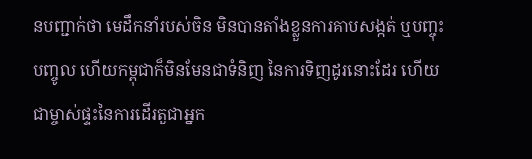នបញ្ជាក់ថា មេដឹកនាំរបស់ចិន មិនបានតាំងខ្លួនការគាបសង្កត់ ឬបញ្ចុះបញ្ចូល ហើយកម្ពុជាក៏មិនមែនជាទំនិញ នៃការទិញដូរនោះដែរ ហើយជាម្ចាស់ផ្ទះនៃការដើរតួជាអ្នក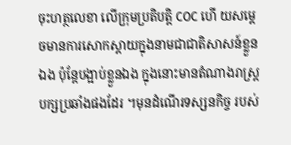ចុះហត្ថលេខា លើក្រុមប្រតិបត្ដិ COC ហើ យសម្ដេចមានការសោកស្ដាយក្នុងនាមជាជាតិសាសន៍ខ្លួនឯង ប៉ុន្ដែបង្អាប់ខ្លួនឯង ក្នុងនោះមានតំណាងរាស្ដ្របក្សប្រឆាំងផងដែរ ។មុនដំណើរទស្សនកិច្ច របស់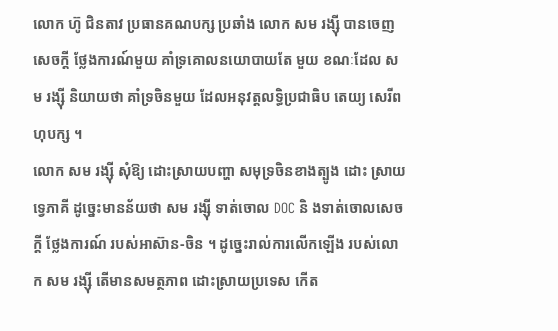លោក ហ៊ូ ជិនតាវ ប្រធានគណបក្ស ប្រឆាំង លោក សម រង្ស៊ី បានចេញសេចក្ដី ថ្លែងការណ៍មួយ គាំទ្រគោលនយោបាយតែ មួយ ខណៈដែល សម រង្ស៊ី និយាយថា គាំទ្រចិនមួយ ដែលអនុវត្ដលទ្ធិប្រជាធិប តេយ្យ សេរីពហុបក្ស ។
លោក សម រង្ស៊ី សុំឱ្យ ដោះស្រាយបញ្ហា សមុទ្រចិនខាងត្បូង ដោះ ស្រាយទ្វេភាគី ដូច្នេះមានន័យថា សម រង្ស៊ី ទាត់ចោល DOC និ ងទាត់ចោលសេចក្ដី ថ្លែងការណ៍ របស់អាស៊ាន-ចិន ។ ដូច្នេះរាល់ការលើកឡើង របស់លោក សម រង្ស៊ី តើមានសមត្ថភាព ដោះស្រាយប្រទេស កើត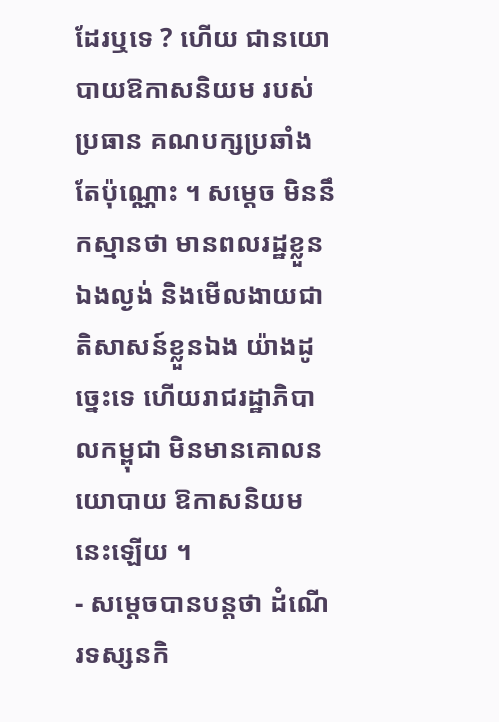ដែរឬទេ ? ហើយ ជានយោបាយឱកាសនិយម របស់ប្រធាន គណបក្សប្រឆាំង តែប៉ុណ្ណោះ ។ សម្ដេច មិននឹកស្មានថា មានពលរដ្ឋខ្លួនឯងល្ងង់ និងមើលងាយជាតិសាសន៍ខ្លួនឯង យ៉ាងដូច្នេះទេ ហើយរាជរដ្ឋាភិបាលកម្ពុជា មិនមានគោលនយោបាយ ឱកាសនិយមនេះឡើយ ។
- សម្ដេចបានបន្ដថា ដំណើរទស្សនកិ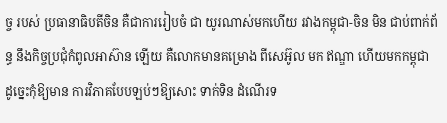ច្ច របស់ ប្រធានាធិបតីចិន គឺជាការរៀបចំ ជា យូរណាស់មកហើយ រវាងកម្ពុជា-ចិន មិន ជាប់ពាក់ព័ន្ធ នឹងកិច្ចប្រជុំកំពូលអាស៊ាន ឡើយ គឺលោកមានគម្រោង ពីសេអ៊ូល មក ឥណ្ឌា ហើយមកកម្ពុជា ដូច្នេះកុំឱ្យមាន ការវិភាគបែបឡប់ៗឱ្យសោះ ទាក់ទិន ដំណើរទ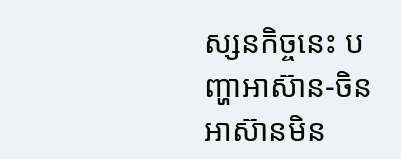ស្សនកិច្ចនេះ បញ្ហាអាស៊ាន-ចិន អាស៊ានមិន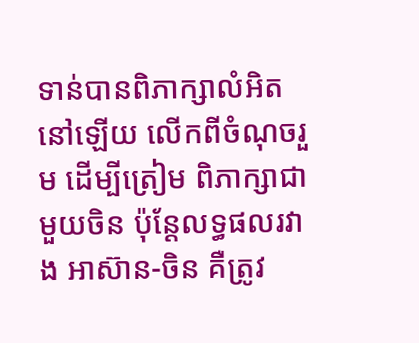ទាន់បានពិភាក្សាលំអិត នៅឡើយ លើកពីចំណុចរួម ដើម្បីត្រៀម ពិភាក្សាជាមួយចិន ប៉ុន្ដែលទ្ធផលរវាង អាស៊ាន-ចិន គឺត្រូវ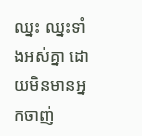ឈ្នះ ឈ្នះទាំងអស់គ្នា ដោយមិនមានអ្នកចាញ់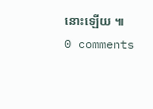នោះឡើយ ៕
0 comments